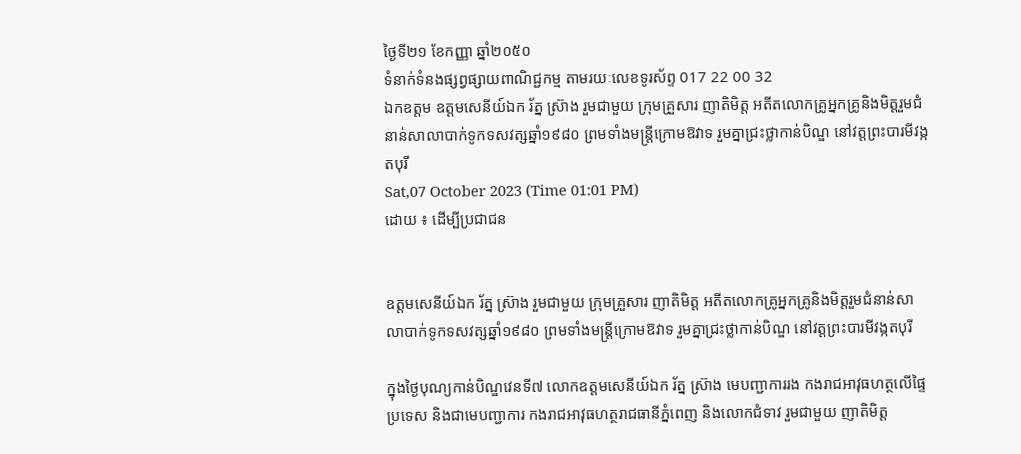ថ្ងៃទី២១ ខែកញ្ញា ឆ្នាំ២០៥០
ទំនាក់ទំនងផ្សព្វផ្សាយពាណិជ្ជកម្ម តាមរយៈលេខទូរស័ព្ទ 017 22 00 32
ឯកឧត្តម ឧត្តមសេនីយ៍ឯក រ័ត្ន ស្រ៊ាង រួមជាមួយ ក្រុមគ្រួសារ ញាតិមិត្ត អតីតលោកគ្រូអ្នកគ្រូនិងមិត្តរួមជំនាន់សាលាបាក់ទូកទសវត្សឆ្នាំ១៩៨០ ព្រមទាំងមន្ត្រីក្រោមឱវាទ រួមគ្នាជ្រះថ្លាកាន់បិណ្ឌ នៅវត្តព្រះបារមីវង្កតបុរី
Sat,07 October 2023 (Time 01:01 PM)
ដោយ ៖ ដើម្បីប្រជាជន


ឧត្តមសេនីយ៍ឯក រ័ត្ន ស្រ៊ាង រួមជាមួយ ក្រុមគ្រួសារ ញាតិមិត្ត អតីតលោកគ្រូអ្នកគ្រូនិងមិត្តរួមជំនាន់សាលាបាក់ទូកទសវត្សឆ្នាំ១៩៨០ ព្រមទាំងមន្ត្រីក្រោមឱវាទ រួមគ្នាជ្រះថ្លាកាន់បិណ្ឌ នៅវត្តព្រះបារមីវង្កតបុរី

ក្នុងថ្ងៃបុណ្យកាន់បិណ្ឌវេនទី៧ លោកឧត្តមសេនីយ៍ឯក រ័ត្ន ស្រ៊ាង មេបញ្ជាការរង កងរាជអាវុធហត្ថលើផ្ទៃប្រទេស និងជាមេបញ្ជាការ កងរាជអាវុធហត្ថរាជធានីភ្នំពេញ និងលោកជំទាវ រួមជាមួយ ញាតិមិត្ត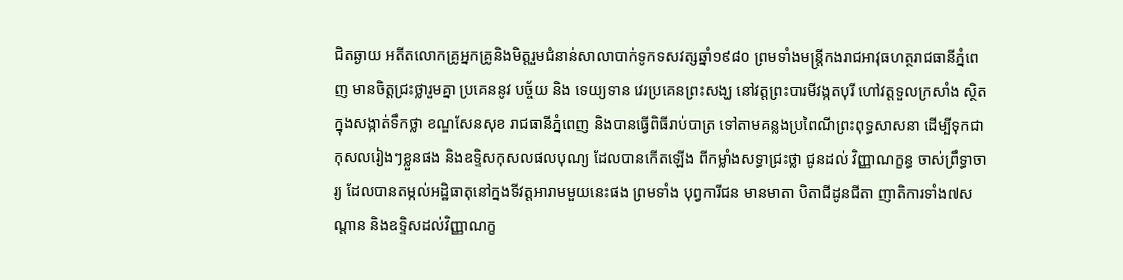ជិតឆ្ងាយ អតីតលោកគ្រូអ្នកគ្រូនិងមិត្តរួមជំនាន់សាលាបាក់ទូកទសវត្សឆ្នាំ១៩៨០ ព្រមទាំងមន្ត្រីកងរាជអាវុធហត្ថរាជធានីភ្នំពេញ មានចិត្តជ្រះថ្លារួមគ្នា ប្រគេននូវ បច្ច័យ និង ទេយ្យទាន វេរប្រគេនព្រះសង្ឃ នៅវត្តព្រះបារមីវង្កតបុរី ហៅវត្តទួលក្រសាំង ស្ថិតក្នុងសង្កាត់ទឹកថ្លា ខណ្ឌសែនសុខ រាជធានីភ្នំពេញ និងបានធ្វើពិធីរាប់បាត្រ ទៅតាមគន្លងប្រពៃណីព្រះពុទ្ធសាសនា ដើម្បីទុកជាកុសលរៀងៗខ្លួនផង និងឧទ្ទិសកុសលផលបុណ្យ ដែលបានកើតឡើង ពីកម្លាំងសទ្ធាជ្រះថ្លា ជូនដល់ វិញ្ញាណក្ខន្ធ ចាស់ព្រឹទ្ធាចារ្យ ដែលបានតម្កល់អដ្ឋិធាតុនៅក្នងទីវត្តអារាមមួយនេះផង ព្រមទាំង បុព្វការីជន មានមាតា បិតាជីដូនជីតា ញាតិការទាំង៧សណ្តាន និងឧទ្ទិសដល់វិញ្ញាណក្ខ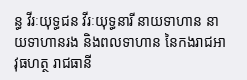ន្ធ វីរៈយុទ្ធជន វីរៈយុទ្ធនារី នាយទាហាន នាយទាហានរង និងពលទាហាន នៃកងរាជអាវុធហត្ថ រាជធានី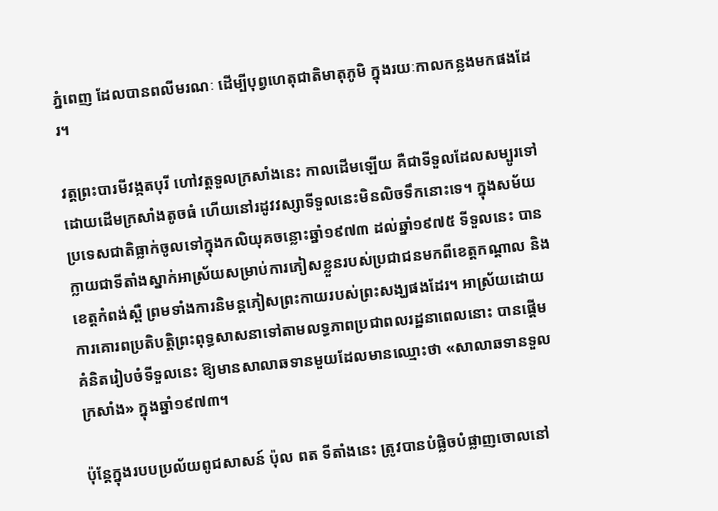ភ្នំពេញ ដែលបានពលីមរណៈ ដើម្បីបុព្វហេតុជាតិមាតុភូមិ ក្នុងរយៈកាលកន្លងមកផងដែរ។

វត្តព្រះបារមីវង្កតបុរី ហៅវត្តទួលក្រសាំងនេះ កាលដើមឡើយ គឺជាទីទួលដែលសម្បូរទៅដោយដើមក្រសាំងតូចធំ ហើយនៅរដូវវស្សាទីទួលនេះមិនលិចទឹកនោះទេ។ ក្នុងសម័យប្រទេសជាតិធ្លាក់ចូលទៅក្នុងកលិយុគចន្លោះឆ្នាំ១៩៧៣ ដល់ឆ្នាំ១៩៧៥ ទីទួលនេះ បានក្លាយជាទីតាំងស្នាក់អាស្រ័យសម្រាប់ការភៀសខ្លួនរបស់ប្រជាជនមកពីខេត្តកណ្តាល និងខេត្តកំពង់ស្ពឺ ព្រមទាំងការនិមន្តភៀសព្រះកាយរបស់ព្រះសង្ឃផងដែរ។ អាស្រ័យដោយការគោរពប្រតិបត្តិព្រះពុទ្ធសាសនាទៅតាមលទ្ធភាពប្រជាពលរដ្ឋនាពេលនោះ បានផ្តើមគំនិតរៀបចំទីទួលនេះ ឱ្យមានសាលាឆទានមួយដែលមានឈ្មោះថា «សាលាឆទានទួលក្រសាំង» ក្នុងឆ្នាំ១៩៧៣។

ប៉ុន្តែក្នុងរបបប្រល័យពូជសាសន៍ ប៉ុល ពត ទីតាំងនេះ ត្រូវបានបំផ្លិចបំផ្លាញចោលនៅ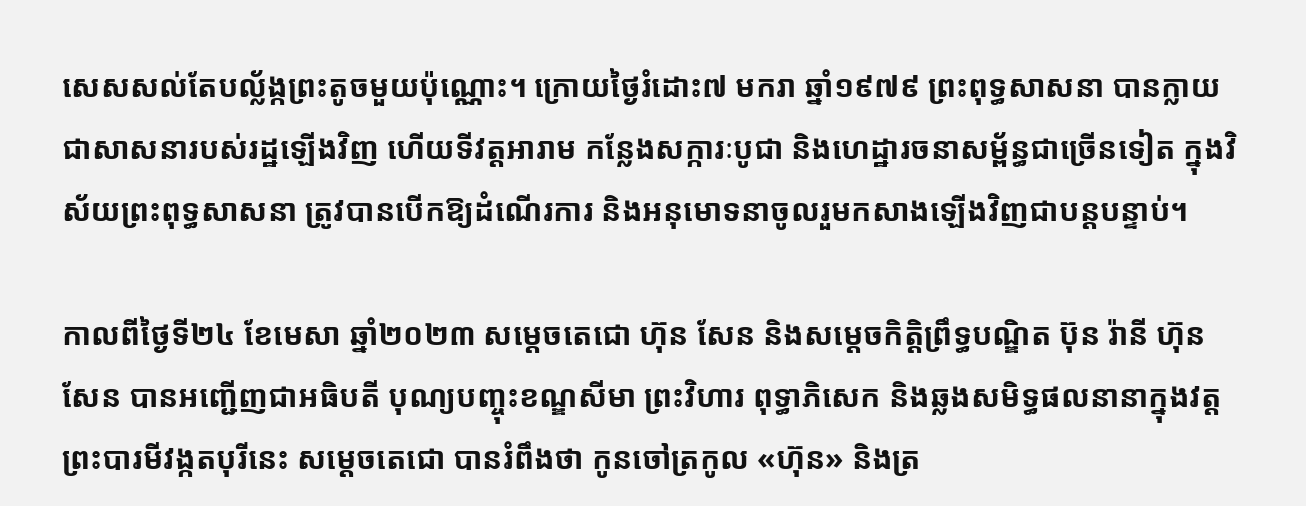សេសសល់តែបល្ល័ង្កព្រះតូចមួយប៉ុណ្ណោះ។ ក្រោយថ្ងៃរំដោះ៧ មករា ឆ្នាំ១៩៧៩ ព្រះពុទ្ធសាសនា បានក្លាយជាសាសនារបស់រដ្ឋឡើងវិញ ហើយទីវត្តអារាម កន្លែងសក្ការៈបូជា និងហេដ្ឋារចនាសម្ព័ន្ធជាច្រើនទៀត ក្នុងវិស័យព្រះពុទ្ធសាសនា ត្រូវបានបើកឱ្យដំណើរការ និងអនុមោទនាចូលរួមកសាងឡើងវិញជាបន្តបន្ទាប់។

កាលពីថ្ងៃទី២៤ ខែមេសា ឆ្នាំ២០២៣ សម្តេចតេជោ ហ៊ុន សែន និងសម្តេចកិត្តិព្រឹទ្ធបណ្ឌិត ប៊ុន រ៉ានី ហ៊ុនសែន បានអញ្ជើញជាអធិបតី បុណ្យបញ្ចុះខណ្ឌសីមា ព្រះវិហារ ពុទ្ធាភិសេក និងឆ្លងសមិទ្ធផលនានាក្នុងវត្តព្រះបារមីវង្កតបុរីនេះ សម្តេចតេជោ បានរំពឹងថា កូនចៅត្រកូល «ហ៊ុន» និងត្រ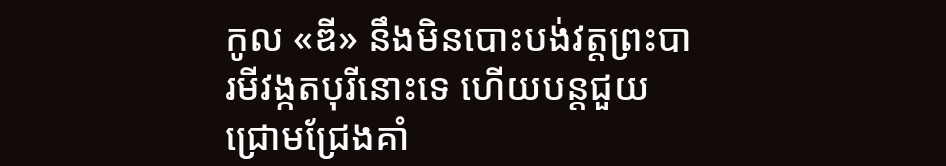កូល «ឌី» នឹងមិនបោះបង់វត្តព្រះបារមីវង្កតបុរីនោះទេ ហើយបន្តជួយជ្រោមជ្រែងគាំ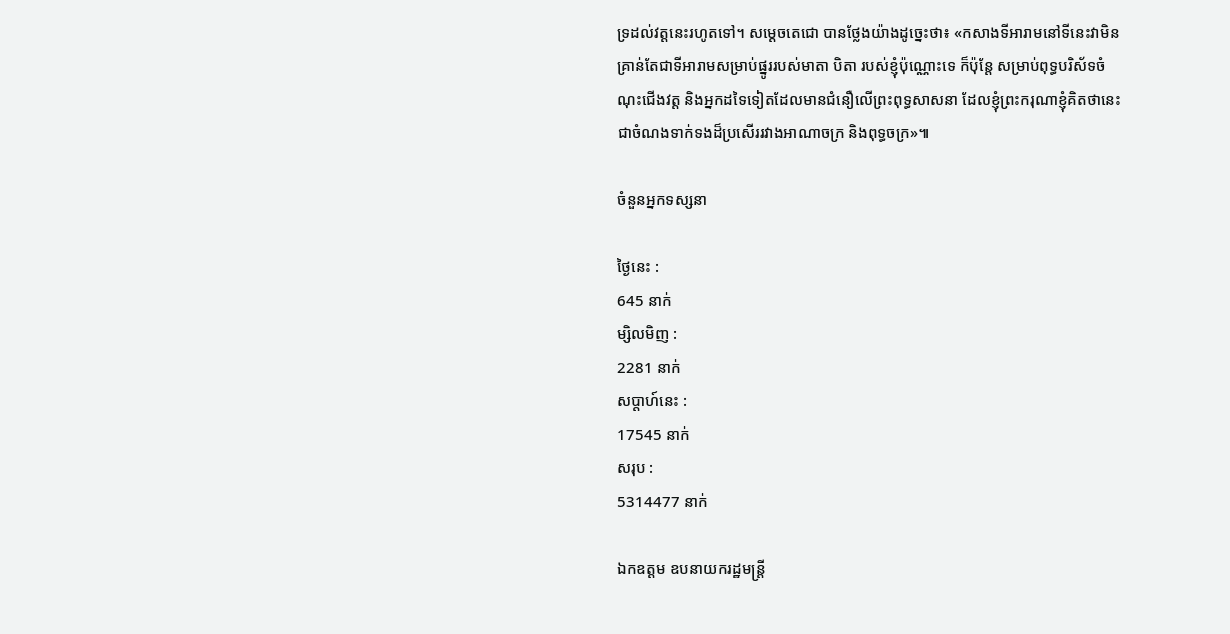ទ្រដល់វត្តនេះរហូតទៅ។ សម្តេចតេជោ បានថ្លែងយ៉ាងដូច្នេះថា៖ «កសាងទីអារាមនៅទីនេះវាមិនគ្រាន់តែជាទីអារាមសម្រាប់ផ្នូររបស់មាតា បិតា របស់ខ្ញុំប៉ុណ្ណោះទេ ក៏ប៉ុន្តែ សម្រាប់ពុទ្ធបរិស័ទចំណុះជើងវត្ត និងអ្នកដទៃទៀតដែលមានជំនឿលើព្រះពុទ្ធសាសនា ដែលខ្ញុំព្រះករុណាខ្ញុំគិតថានេះជាចំណងទាក់ទងដ៏ប្រសើររវាងអាណាចក្រ និងពុទ្ធចក្រ»៕

ចំនួនអ្នកទស្សនា

ថ្ងៃនេះ :
645 នាក់
ម្សិលមិញ :
2281 នាក់
សប្តាហ៍នេះ :
17545 នាក់
សរុប :
5314477 នាក់

ឯកឧត្តម ឧបនាយករដ្ឋមន្រ្តី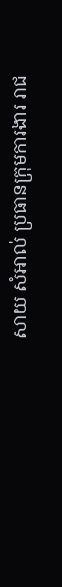សាយ សំអាល់ ប្រធានក្រុមការងារ រាជ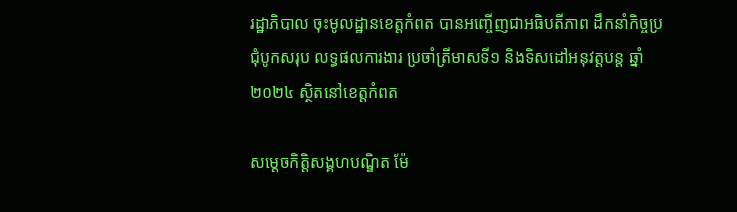រដ្ឋាភិបាល ចុះមូលដ្ឋានខេត្តកំពត បានអញ្ចើញជាអធិបតីភាព ដឹកនាំកិច្ចប្រជុំបូកសរុប លទ្ធផលការងារ ប្រចាំត្រីមាសទី១ និងទិសដៅអនុវត្តបន្ត ឆ្នាំ២០២៤ ស្ថិតនៅខេត្តកំពត

សម្តេចកិត្តិសង្គហបណ្ឌិត ម៉ែ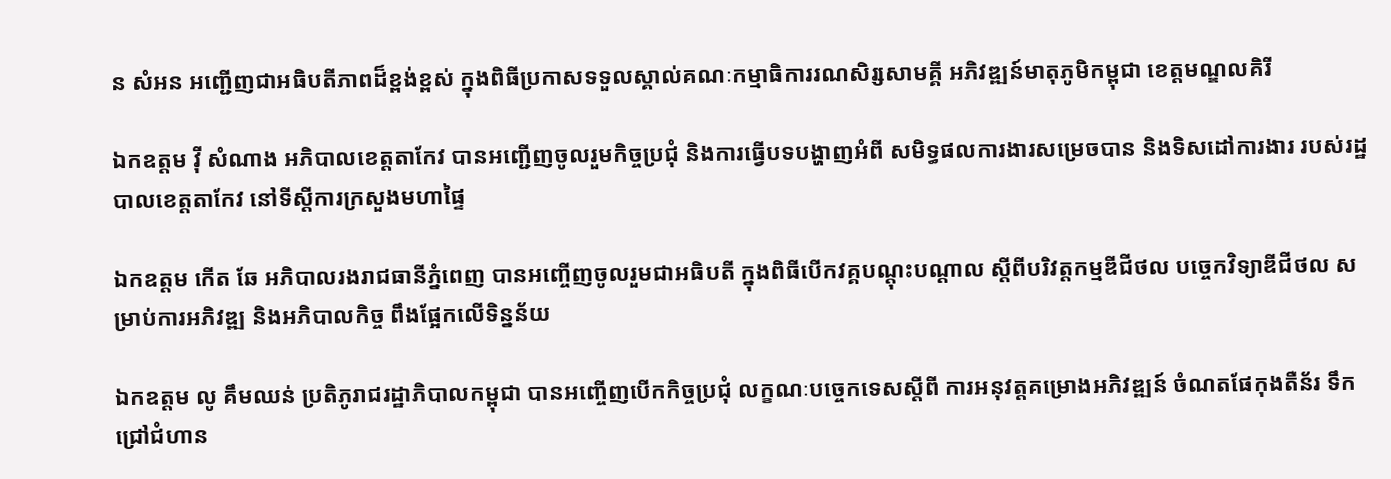ន សំអន អញ្ជើញជាអធិបតីភាពដ៏ខ្ពង់ខ្ពស់ ក្នុងពិធីប្រកាសទទួលស្គាល់គណៈកម្មាធិការរណសិរ្សសាមគ្គី អភិវឌ្ឍន៍មាតុភូមិកម្ពុជា ខេត្តមណ្ឌលគិរី

ឯកឧត្តម វ៉ី សំណាង អភិបាលខេត្តតាកែវ បានអញ្ជើញចូលរួមកិច្ចប្រជុំ និងការធ្វើបទបង្ហាញអំពី សមិទ្ធផលការងារសម្រេចបាន និងទិសដៅការងារ របស់រដ្ឋបាលខេត្តតាកែវ នៅទីស្ដីការក្រសួងមហាផ្ទៃ

ឯកឧត្តម កើត ឆែ អភិបាលរងរាជធានីភ្នំពេញ បានអញ្ចើញចូលរួមជាអធិបតី ក្នុងពិធីបើកវគ្គបណ្តុះបណ្តាល ស្តីពីបរិវត្តកម្មឌីជីថល បច្ចេកវិទ្យាឌីជីថល សម្រាប់ការអភិវឌ្ឍ និងអភិបាលកិច្ច ពឹងផ្អែកលើទិន្នន័យ

ឯកឧត្តម លូ គឹមឈន់ ប្រតិភូរាជរដ្ឋាភិបាលកម្ពុជា បានអញ្ចើញបើកកិច្ចប្រជុំ លក្ខណៈបច្ចេកទេសស្តីពី ការអនុវត្តគម្រោងអភិវឌ្ឍន៍ ចំណតផែកុងតឺន័រ ទឹកជ្រៅជំហាន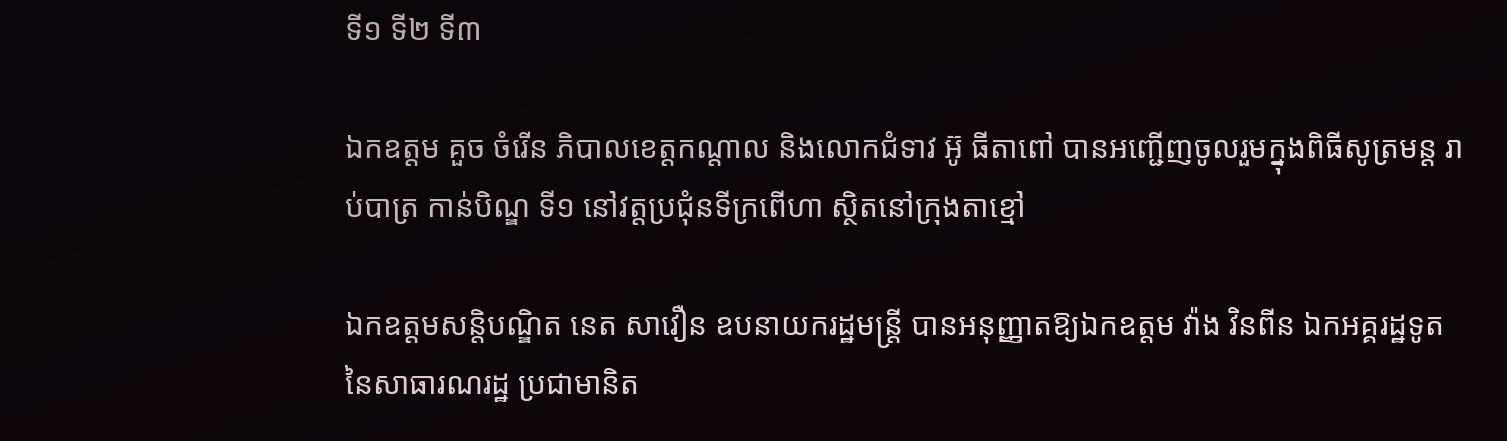ទី១ ទី២ ទី៣

ឯកឧត្តម គួច ចំរើន ភិបាលខេត្តកណ្តាល និងលោកជំទាវ អ៊ូ ធីតាពៅ បានអញ្ជើញចូលរួមក្នុងពិធីសូត្រមន្ត រាប់បាត្រ កាន់បិណ្ឌ ទី១ នៅវត្តប្រជុំនទីក្រពើហា ស្ថិតនៅក្រុងតាខ្មៅ

ឯកឧត្តមសន្តិបណ្ឌិត នេត សាវឿន ឧបនាយករដ្ឋមន្ត្រី បានអនុញ្ញាតឱ្យឯកឧត្តម វ៉ាង វិនពីន ឯកអគ្គរដ្ឋទូត នៃសាធារណរដ្ឋ ប្រជាមានិត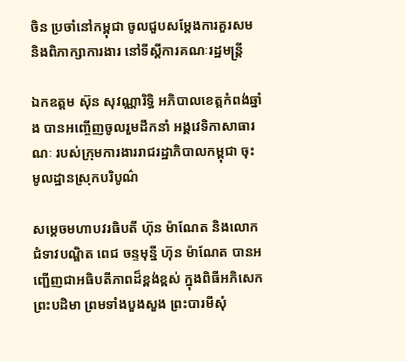ចិន ប្រចាំនៅកម្ពុជា ចូលជួបសម្តែងការគួរសម និងពិភាក្សាការងារ នៅទីស្តីការគណៈរដ្ឋមន្រ្តី

ឯកឧត្តម ស៊ុន សុវណ្ណារិទ្ធិ អភិបាលខេត្តកំពង់ឆ្នាំង បានអញ្ចើញចូលរួមដឹកនាំ អង្គវេទិកាសាធារណៈ របស់ក្រុមការងាររាជរដ្ឋាភិបាលកម្ពុជា ចុះមូលដ្ឋានស្រុកបរិបូណ៌

សម្ដេចមហាបវរធិបតី ហ៊ុន ម៉ាណែត និងលោកជំទាវបណ្ឌិត ពេជ ចន្ទមុន្នី ហ៊ុន ម៉ាណែត បានអញ្ជើញជាអធិបតីភាពដ៏ខ្ពង់ខ្ពស់ ក្នុងពិធីអភិសេកព្រះបដិមា ព្រមទាំងបួងសួង ព្រះបារមីសុំ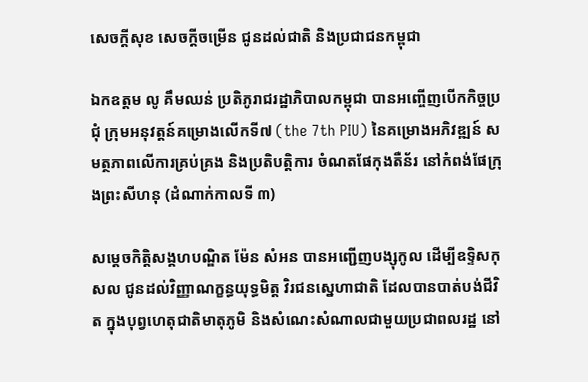សេចក្តីសុខ សេចក្តីចម្រើន ជូនដល់ជាតិ និងប្រជាជនកម្ពុជា

ឯកឧត្តម លូ គឹមឈន់ ប្រតិភូរាជរដ្ឋាភិបាលកម្ពុជា បានអញ្ចើញបើកកិច្ចប្រជុំ ក្រុមអនុវត្តន៍គម្រោងលើកទី៧ (the 7th PIU) នៃគម្រោងអភិវឌ្ឍន៍ សមត្ថភាពលើការគ្រប់គ្រង និងប្រតិបត្តិការ ចំណតផែកុងតឺន័រ នៅកំពង់ផែក្រុងព្រះសីហនុ (ដំណាក់កាលទី ៣)

សម្តេចកិត្តិសង្គហបណ្ឌិត ម៉ែន សំអន បានអញ្ជើញបង្សុកូល ដើម្បីឧទ្ទិសកុសល ជូនដល់វិញ្ញាណក្ខន្ធយុទ្ធមិត្ត វិរជនស្នេហាជាតិ ដែលបានបាត់បង់ជីវិត ក្នុងបុព្វហេតុជាតិមាតុភូមិ និងសំណេះសំណាលជាមួយប្រជាពលរដ្ឋ នៅ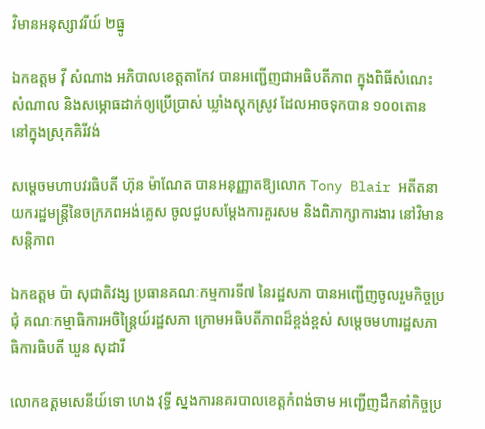វិមានអនុស្សាវរីយ៍ ២ធ្នូ

ឯកឧត្តម វ៉ី សំណាង អភិបាលខេត្តតាកែវ បានអញ្ជើញជាអធិបតីភាព ក្នុងពិធីសំណេះសំណាល និងសម្ភោធដាក់ឲ្យប្រើប្រាស់ ឃ្លាំងស្តុកស្រូវ ដែលអាចទុកបាន ១០០តោន នៅក្នុងស្រុកគិរីវង់

សម្តេចមហាបវរធិបតី ហ៊ុន ម៉ាណែត បានអនុញ្ញាតឱ្យលោក Tony Blair អតីតនាយករដ្ឋមន្ត្រីនៃចក្រភពអង់គ្លេស ចូលជួបសម្តែងការគួរសម និងពិភាក្សាការងារ នៅវិមានសន្តិភាព

ឯកឧត្តម ប៉ា សុជាតិវង្ស ប្រធានគណៈកម្មការទី៧ នៃរដ្ឋសភា បានអញ្ជើញចូលរួមកិច្ចប្រជុំ គណៈកម្មាធិការអចិន្ត្រៃយ៍រដ្ឋសភា ក្រោមអធិបតីភាពដ៏ខ្ពង់ខ្ពស់ សម្តេចមហារដ្ឋសភាធិការធិបតី ឃួន សុដារី

លោកឧត្តមសេនីយ៍ទោ ហេង វុទ្ធី ស្នងការនគរបាលខេត្តកំពង់ចាម អញ្ជើញដឹកនាំកិច្ចប្រ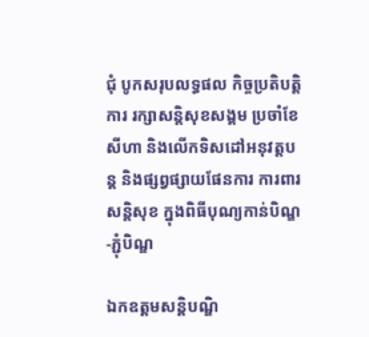ជុំ បូកសរុបលទ្ធផល កិច្ចប្រតិបត្តិការ រក្សាសន្តិសុខសង្គម ប្រចាំខែសីហា និងលើកទិសដៅអនុវត្តបន្ដ និងផ្សព្វផ្សាយផែនការ ការពារសន្តិសុខ ក្នុងពិធីបុណ្យកាន់បិណ្ឌ-ភ្ជុំបិណ្ឌ

ឯកឧត្តមសន្តិបណ្ឌិ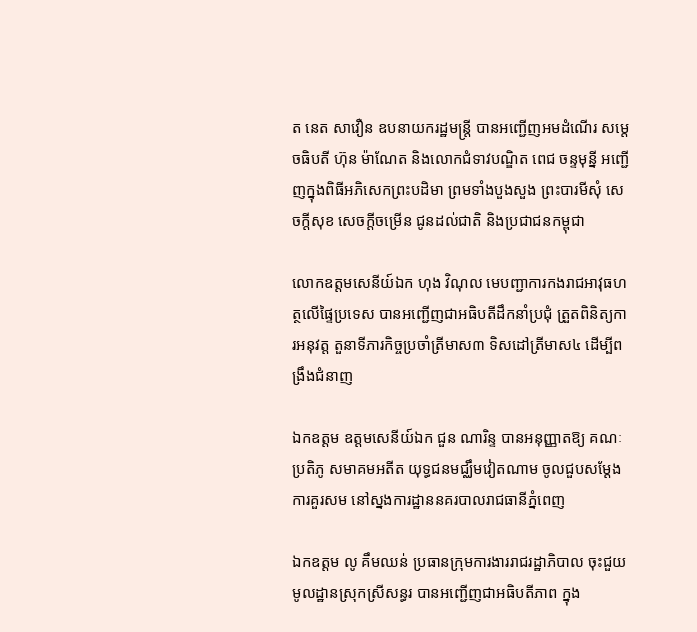ត នេត សាវឿន ឧបនាយករដ្ឋមន្រ្តី បានអញ្ជើញអមដំណើរ សម្តេចធិបតី ហ៊ុន ម៉ាណែត និងលោកជំទាវបណ្ឌិត ពេជ ចន្ទមុនី្ន អញ្ជើញក្នុងពិធីអភិសេកព្រះបដិមា ព្រមទាំងបួងសួង ព្រះបារមីសុំ សេចក្តីសុខ សេចក្តីចម្រើន ជូនដល់ជាតិ និងប្រជាជនកម្ពុជា

លោកឧត្តមសេនីយ៍ឯក ហុង វិណុល មេបញ្ជាការកងរាជអាវុធហត្ថលើផ្ទៃប្រទេស បានអញ្ជើញជាអធិបតីដឹកនាំប្រជុំ ត្រួតពិនិត្យការអនុវត្ត តួនាទីភារកិច្ចប្រចាំត្រីមាស៣ ទិសដៅត្រីមាស៤ ដើម្បីពង្រឹងជំនាញ

ឯកឧត្តម ឧត្តមសេនីយ៍ឯក ជួន ណារិន្ទ បានអនុញ្ញាតឱ្យ គណៈប្រតិភូ សមាគមអតីត យុទ្ធជនមជ្ឈឹមវៀតណាម ចូលជួបសម្ដែងការគួរសម នៅស្នងការដ្ឋាននគរបាលរាជធានីភ្នំពេញ

ឯកឧត្តម លូ គឹមឈន់ ប្រធានក្រុមការងាររាជរដ្ឋាភិបាល ចុះជួយមូលដ្ឋានស្រុកស្រីសន្ធរ បានអញ្ជើញជាអធិបតីភាព ក្នុង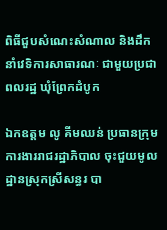ពិធីជួបសំណេះសំណាល និងដឹកនាំវេទិការសាធារណៈ ជាមួយប្រជាពលរដ្ឋ ឃុំព្រែកដំបូក

ឯកឧត្តម លូ គីមឈន់ ប្រធានក្រុមការងាររាជរដ្ឋាភិបាល ចុះជួយមូលដ្ឋានស្រុកស្រីសន្ធរ បា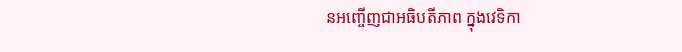នអញ្ចើញជាអធិបតីភាព ក្នុងវេទិកា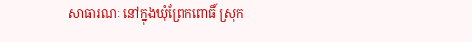សាធារណៈ នៅក្នុងឃុំព្រែកពោធិ៍ ស្រុក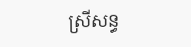ស្រីសន្ធ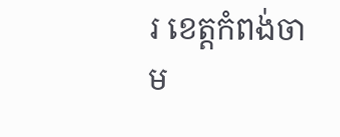រ ខេត្តកំពង់ចាម